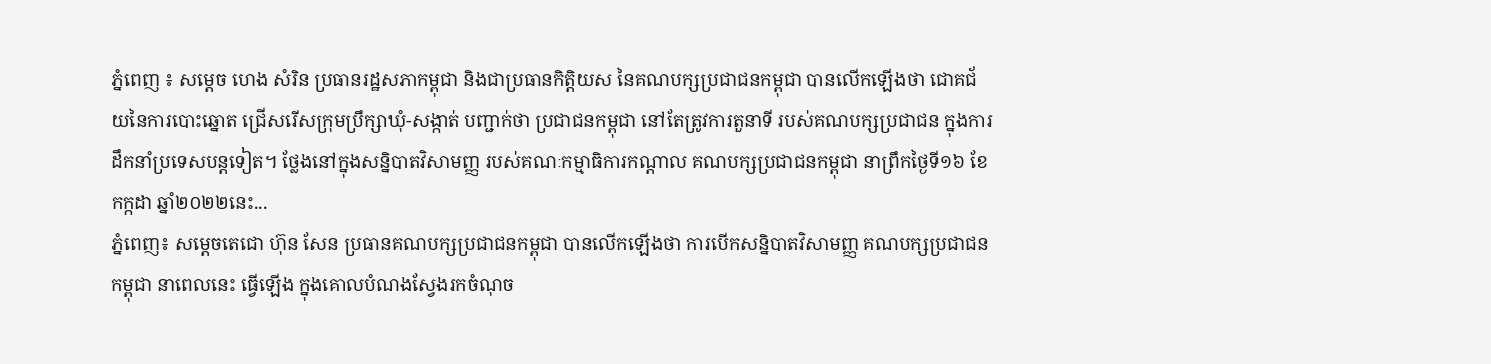ភ្នំពេញ ៖ សម្ដេច ហេង សំរិន ប្រធានរដ្ឋសភាកម្ពុជា និងជាប្រធានកិត្តិយស នៃគណបក្សប្រជាជនកម្ពុជា បានលើកឡើងថា ជោគជ័យនៃការបោះឆ្នោត ជ្រើសរើសក្រុមប្រឹក្សាឃុំ-សង្កាត់ បញ្ជាក់ថា ប្រជាជនកម្ពុជា នៅតែត្រូវការតួនាទី របស់គណបក្សប្រជាជន ក្នុងការដឹកនាំប្រទេសបន្តទៀត។ ថ្លែងនៅក្នុងសន្និបាតវិសាមញ្ញ របស់គណៈកម្មាធិការកណ្ដាល គណបក្សប្រជាជនកម្ពុជា នាព្រឹកថ្ងៃទី១៦ ខែកក្កដា ឆ្នាំ២០២២នេះ...
ភ្នំពេញ៖ សម្ដេចតេជោ ហ៊ុន សែន ប្រធានគណបក្សប្រជាជនកម្ពុជា បានលើកឡើងថា ការបើកសន្និបាតវិសាមញ្ញ គណបក្សប្រជាជនកម្ពុជា នាពេលនេះ ធ្វើឡើង ក្នុងគោលបំណងស្វែងរកចំណុច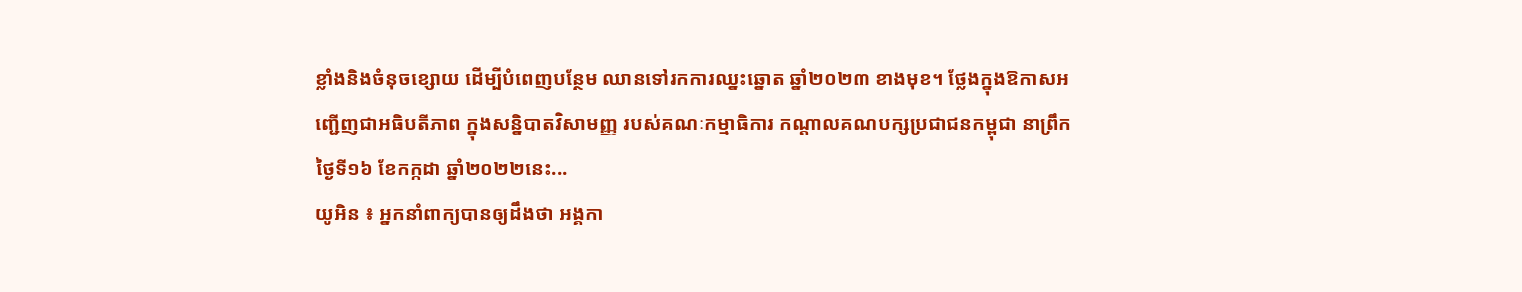ខ្លាំងនិងចំនុចខ្សោយ ដើម្បីបំពេញបន្ថែម ឈានទៅរកការឈ្នះឆ្នោត ឆ្នាំ២០២៣ ខាងមុខ។ ថ្លែងក្នុងឱកាសអញ្ជើញជាអធិបតីភាព ក្នុងសន្និបាតវិសាមញ្ញ របស់គណៈកម្មាធិការ កណ្ដាលគណបក្សប្រជាជនកម្ពុជា នាព្រឹកថ្ងៃទី១៦ ខែកក្កដា ឆ្នាំ២០២២នេះ...
យូអិន ៖ អ្នកនាំពាក្យបានឲ្យដឹងថា អង្គកា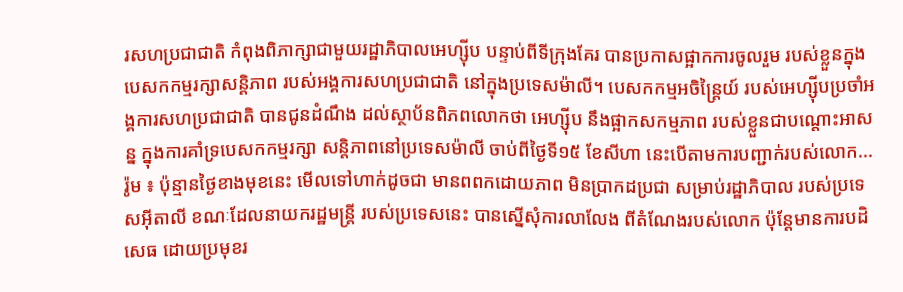រសហប្រជាជាតិ កំពុងពិភាក្សាជាមួយរដ្ឋាភិបាលអេហ្ស៊ីប បន្ទាប់ពីទីក្រុងគែរ បានប្រកាសផ្អាកការចូលរួម របស់ខ្លួនក្នុងបេសកកម្មរក្សាសន្តិភាព របស់អង្គការសហប្រជាជាតិ នៅក្នុងប្រទេសម៉ាលី។ បេសកកម្មអចិន្ត្រៃយ៍ របស់អេហ្ស៊ីបប្រចាំអង្គការសហប្រជាជាតិ បានជូនដំណឹង ដល់ស្ថាប័នពិភពលោកថា អេហ្ស៊ីប នឹងផ្អាកសកម្មភាព របស់ខ្លួនជាបណ្តោះអាសន្ន ក្នុងការគាំទ្របេសកកម្មរក្សា សន្តិភាពនៅប្រទេសម៉ាលី ចាប់ពីថ្ងៃទី១៥ ខែសីហា នេះបើតាមការបញ្ជាក់របស់លោក...
រ៉ូម ៖ ប៉ុន្មានថ្ងៃខាងមុខនេះ មើលទៅហាក់ដូចជា មានពពកដោយភាព មិនប្រាកដប្រជា សម្រាប់រដ្ឋាភិបាល របស់ប្រទេសអ៊ីតាលី ខណៈដែលនាយករដ្ឋមន្ត្រី របស់ប្រទេសនេះ បានស្នើសុំការលាលែង ពីតំណែងរបស់លោក ប៉ុន្ដែមានការបដិសេធ ដោយប្រមុខរ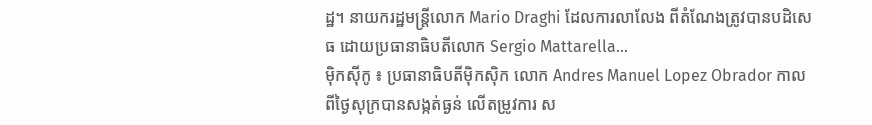ដ្ឋ។ នាយករដ្ឋមន្ត្រីលោក Mario Draghi ដែលការលាលែង ពីតំណែងត្រូវបានបដិសេធ ដោយប្រធានាធិបតីលោក Sergio Mattarella...
ម៉ិកស៊ីកូ ៖ ប្រធានាធិបតីម៉ិកស៊ិក លោក Andres Manuel Lopez Obrador កាលពីថ្ងៃសុក្របានសង្កត់ធ្ងន់ លើតម្រូវការ ស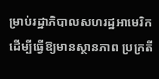ម្រាប់រដ្ឋាភិបាលសហរដ្ឋអាមេរិក ដើម្បីធ្វើឱ្យមានស្ថានភាព ប្រក្រតី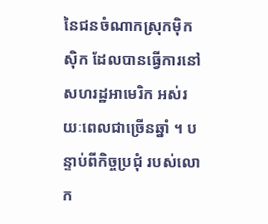នៃជនចំណាកស្រុកម៉ិកស៊ិក ដែលបានធ្វើការនៅសហរដ្ឋអាមេរិក អស់រយៈពេលជាច្រើនឆ្នាំ ។ បន្ទាប់ពីកិច្ចប្រជុំ របស់លោក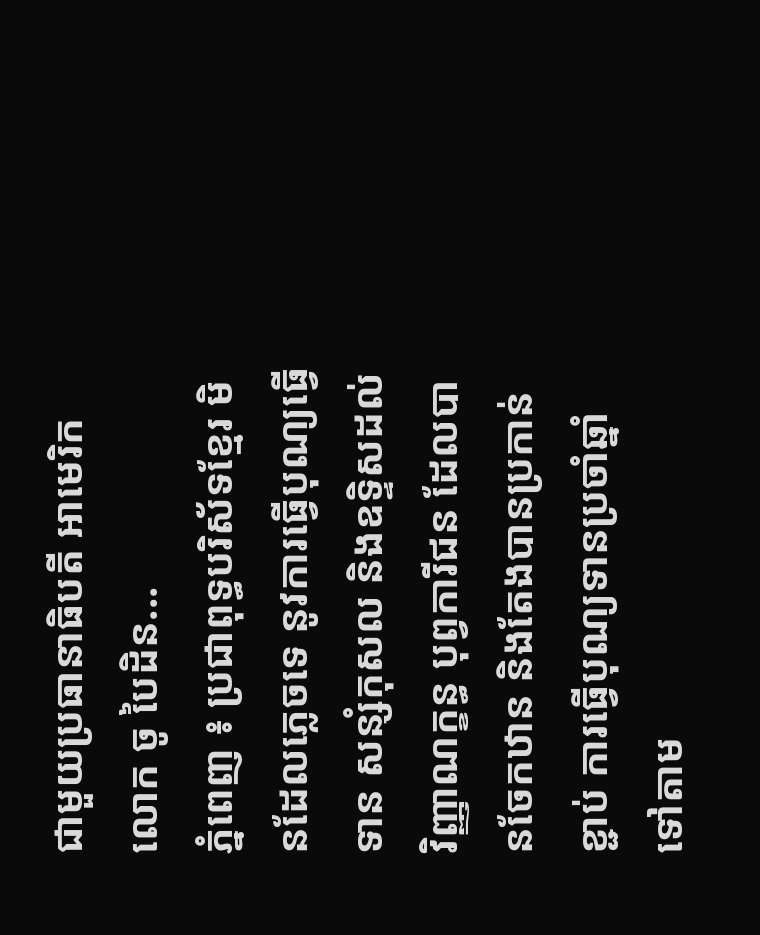ជាមួយប្រធានាធិបតី អាមេរិកលោក ចូ បៃដិន...
ភ្នំពេញ ៖ ប្រជាពុទ្ធបរិស័ទខ្មែរ មិនដែលភ្លេចទេ នូវការធ្វើបុណ្យធ្វើទាន សន្សំកុសល និងឧទ្ទិសដល់វិញ្ញាណក្ខន្ធ បុព្វការីជន ដែលបានចែកឋាន និងតែងបានប្រកាន់ខ្ជាប់ ការធ្វើបុណ្យទានប្រចាំឆ្នាំ ទៅតាម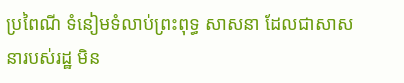ប្រពៃណី ទំនៀមទំលាប់ព្រះពុទ្ធ សាសនា ដែលជាសាសនារបស់រដ្ឋ មិន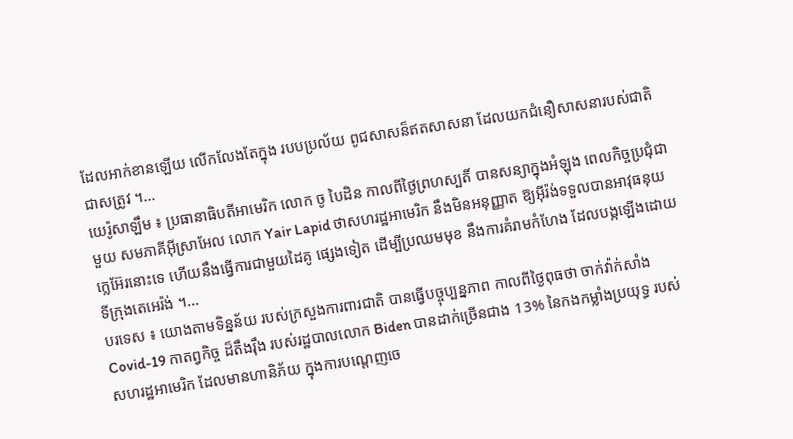ដែលអាក់ខានឡើយ លើកលែងតែក្នុង របបប្រល័យ ពូជសាសន៏ឥតសាសនា ដែលយកជំនឿសាសនារបស់ជាតិ ជាសត្រូវ ។...
យេរ៉ូសាឡឹម ៖ ប្រធានាធិបតីអាមេរិក លោក ចូ បៃដិន កាលពីថ្ងៃព្រហស្បតិ៍ បានសន្យាក្នុងអំឡុង ពេលកិច្ចប្រជុំជាមួយ សមភាគីអ៊ីស្រាអែល លោក Yair Lapid ថាសហរដ្ឋអាមេរិក នឹងមិនអនុញ្ញាត ឱ្យអ៊ីរ៉ង់ទទួលបានអាវុធនុយក្លេអ៊ែរនោះទេ ហើយនឹងធ្វើការជាមួយដៃគូ ផ្សេងទៀត ដើម្បីប្រឈមមុខ នឹងការគំរាមកំហែង ដែលបង្កឡើងដោយទីក្រុងតេអេរ៉ង់ ។...
បរទេស ៖ យោងតាមទិន្នន័យ របស់ក្រសួងការពារជាតិ បានធ្វើបច្ចុប្បន្នភាព កាលពីថ្ងៃពុធថា ចាក់វ៉ាក់សាំង Covid-19 កាតព្វកិច្ច ដ៏តឹងរ៉ឹង របស់រដ្ឋបាលលោក Biden បានដាក់ច្រើនជាង 13% នៃកងកម្លាំងប្រយុទ្ធ របស់សហរដ្ឋអាមេរិក ដែលមានហានិភ័យ ក្នុងការបណ្តេញចេ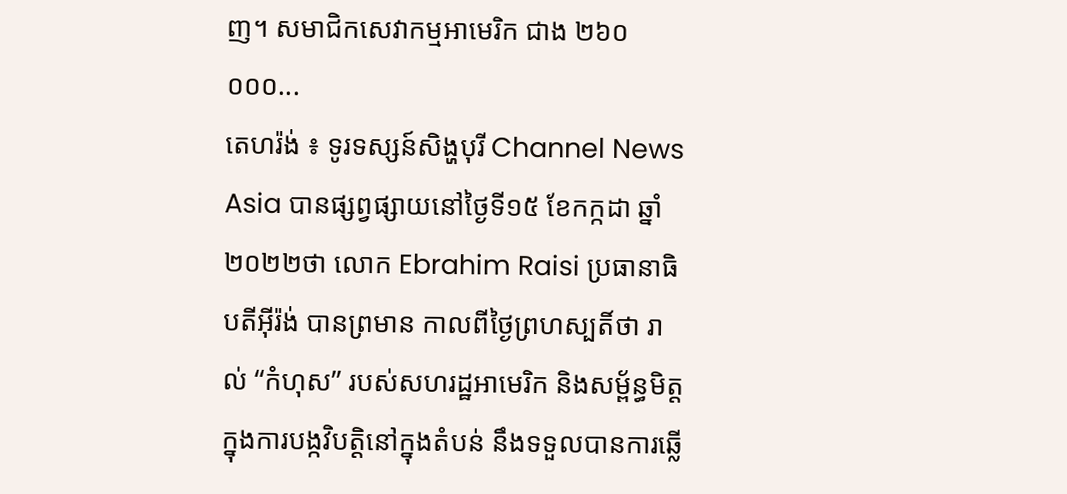ញ។ សមាជិកសេវាកម្មអាមេរិក ជាង ២៦០ ០០០...
តេហរ៉ង់ ៖ ទូរទស្សន៍សិង្ហបុរី Channel News Asia បានផ្សព្វផ្សាយនៅថ្ងៃទី១៥ ខែកក្កដា ឆ្នាំ២០២២ថា លោក Ebrahim Raisi ប្រធានាធិបតីអ៊ីរ៉ង់ បានព្រមាន កាលពីថ្ងៃព្រហស្បតិ៍ថា រាល់ “កំហុស” របស់សហរដ្ឋអាមេរិក និងសម្ព័ន្ធមិត្ត ក្នុងការបង្កវិបត្តិនៅក្នុងតំបន់ នឹងទទួលបានការឆ្លើ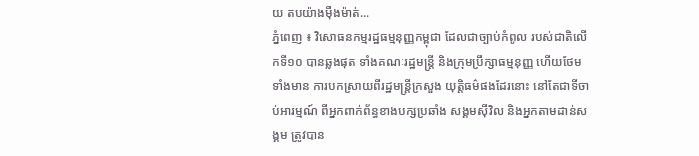យ តបយ៉ាងម៉ឺងម៉ាត់...
ភ្នំពេញ ៖ វិសោធនកម្មរដ្ឋធម្មនុញ្ញកម្ពុជា ដែលជាច្បាប់កំពូល របស់ជាតិលើកទី១០ បានឆ្លងផុត ទាំងគណៈរដ្ឋមន្រ្តី និងក្រុមប្រឹក្សាធម្មនុញ្ញ ហើយថែមទាំងមាន ការបកស្រាយពីរដ្ឋមន្រ្តីក្រសួង យុត្តិធម៌ផងដែរនោះ នៅតែជាទីចាប់អារម្មណ៍ ពីអ្នកពាក់ព័ន្ធខាងបក្សប្រឆាំង សង្គមស៊ីវិល និងអ្នកតាមដាន់សង្គម ត្រូវបាន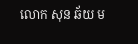លោក សុន ឆ័យ ម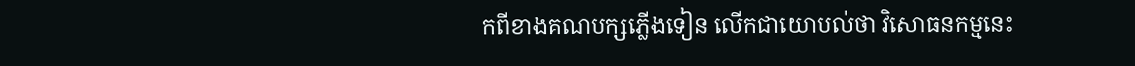កពីខាងគណបក្សភ្លើងទៀន លើកជាយោបល់ថា វិសោធនកម្មនេះ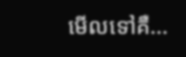មើលទៅគឺ...